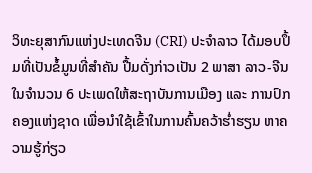ວິທະຍຸສາກົນແຫ່ງປະເທດຈີນ (CRI) ປະຈໍາລາວ ໄດ້ມອບປຶ້ມທີ່ເປັນຂໍ້ມູນທີ່ສໍາຄັນ ປື້ມດັ່ງກ່າວເປັນ 2 ພາສາ ລາວ-ຈີນ ໃນຈຳນວນ 6 ປະເພດໃຫ້ສະຖາບັນການເມືອງ ແລະ ການປົກຄອງແຫ່ງຊາດ ເພື່ອນໍາໃຊ້ເຂົ້າໃນການຄົ້ນຄວ້າຮໍ່າຮຽນ ຫາຄວາມຮູ້ກ່ຽວ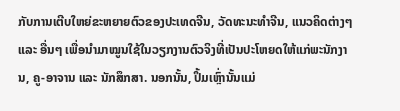ກັບການເຕີບໃຫຍ່ຂະຫຍາຍຕົວຂອງປະເທດຈີນ, ວັດທະນະທໍາຈີນ, ແນວຄິດຕ່າງໆ ແລະ ອື່ນໆ ເພື່ອນໍາມາໝູນໃຊ້ໃນວຽກງານຕົວຈິງທີ່ເປັນປະໂຫຍດໃຫ້ແກ່ພະນັກງານ, ຄູ-ອາຈານ ແລະ ນັກສຶກສາ. ນອກນັ້ນ, ປຶ້ມເຫຼົ່ານັ້ນແມ່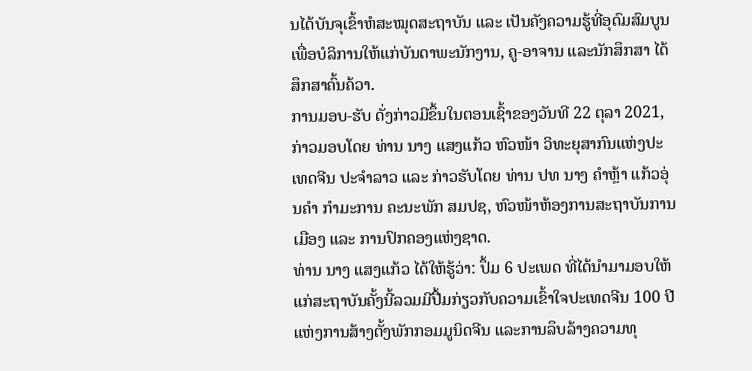ນໄດ້ບັນຈຸເຂົ້າຫໍສະໝຸດສະຖາບັນ ແລະ ເປັນຄັງຄວາມຮູ້ທີ່ອຸດົມສົມບູນ ເພື່ອບໍລິການໃຫ້ແກ່ບັນດາພະນັກງານ, ຄູ-ອາຈານ ແລະນັກສຶກສາ ໄດ້ສຶກສາຄົ້ນຄ້ວາ.
ການມອບ-ຮັບ ດັ່ງກ່າວມີຂຶ້ນໃນຕອນເຊົ້າຂອງວັນທີ 22 ຕຸລາ 2021, ກ່າວມອບໂດຍ ທ່ານ ນາງ ແສງແກ້ວ ຫົວໜ້າ ວິທະຍຸສາກົນແຫ່ງປະເທດຈີນ ປະຈໍາລາວ ແລະ ກ່າວຮັບໂດຍ ທ່ານ ປທ ນາງ ຄຳຫຼ້າ ແກ້ວອຸ່ນຄຳ ກຳມະການ ຄະນະພັກ ສມປຊ, ຫົວໜ້າຫ້ອງການສະຖາບັນການເມືອງ ແລະ ການປົກຄອງແຫ່ງຊາດ.
ທ່ານ ນາງ ແສງແກ້ວ ໄດ້ໃຫ້ຮູ້ວ່າ: ປຶ້ມ 6 ປະເພດ ທີ່ໄດ້ນໍາມາມອບໃຫ້ແກ່ສະຖາບັນຄັ້ງນີ້ລວມມີປື້ມກ່ຽວກັບຄວາມເຂົ້າໃຈປະເທດຈີນ 100 ປີ ແຫ່ງການສ້າງຕັ້ງພັກກອມມູນິດຈີນ ແລະການລຶບລ້າງຄວາມທຸ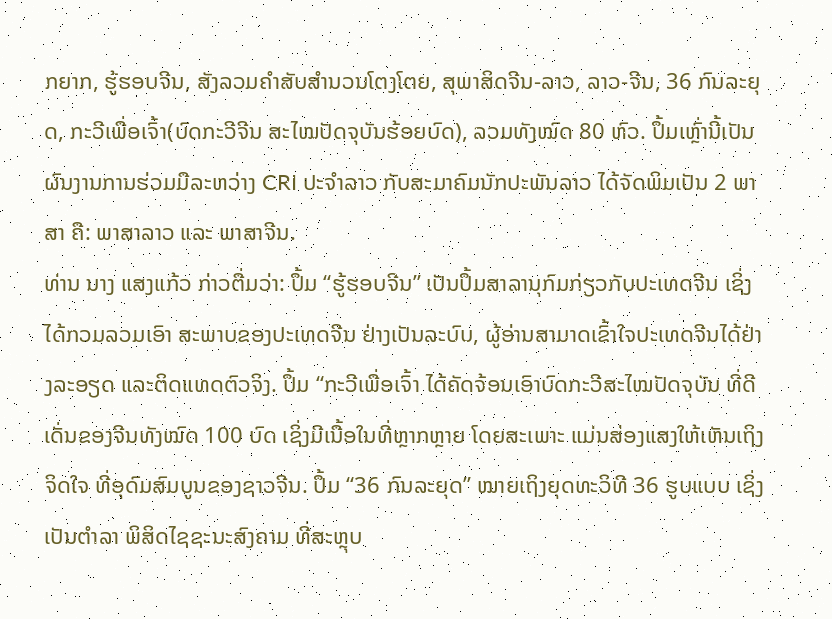ກຍາກ, ຮູ້ຮອບຈີນ, ສັງລວມຄໍາສັບສໍານວນໂຕງໂຕຍ, ສຸພາສິດຈີນ-ລາວ, ລາວ-ຈີນ, 36 ກົນລະຍຸດ, ກະວີເພື່ອເຈົ້າ(ບົດກະວີຈີນ ສະໄໝປັດຈຸບັນຮ້ອຍບົດ), ລວມທັງໝົດ 80 ຫົວ. ປຶ້ມເຫຼົ່ານີ້ເປັນຜົນງານການຮ່ວມມືລະຫວ່າງ CRI ປະຈໍາລາວ ກັບສະມາຄົມນັກປະພັນລາວ ໄດ້ຈັດພິມເປັນ 2 ພາສາ ຄື: ພາສາລາວ ແລະ ພາສາຈີນ.
ທ່ານ ນາງ ແສງແກ້ວ ກ່າວຕື່ມວ່າ: ປຶ້ມ “ຮູ້ຮອບຈີນ” ເປັນປຶ້ມສາລານຸກົມກ່ຽວກັບປະເທດຈີນ ເຊິ່ງໄດ້ກວມລວມເອົາ ສະພາບຂອງປະເທດຈີນ ຢ່າງເປັນລະບົບ, ຜູ້ອ່ານສາມາດເຂົ້າໃຈປະເທດຈີນໄດ້ຢ່າງລະອຽດ ແລະຕິດແທດຕົວຈິງ. ປຶ້ມ “ກະວີເພື່ອເຈົ້າ ໄດ້ຄັດຈ້ອນເອົາບົດກະວີສະໄໝປັດຈຸບັນ ທີ່ດີເດັ່ນຂອງຈີນທັງໝົດ 100 ບົດ ເຊິ່ງມີເນື້ອໃນທີ່ຫຼາກຫຼາຍ ໂດຍສະເພາະ ແມ່ນສ່ອງແສງໃຫ້ເຫັນເຖິງຈິດໃຈ ທີ່ອຸດົມສົມບູນຂອງຊາວຈີນ. ປຶ້ມ “36 ກົນລະຍຸດ” ໝາຍເຖິງຍຸດທະວິທີ 36 ຮູບແບບ ເຊິ່ງເປັນຕໍາລາ ພິສິດໄຊຊະນະສົງຄາມ ທີ່ສະຫຼຸບ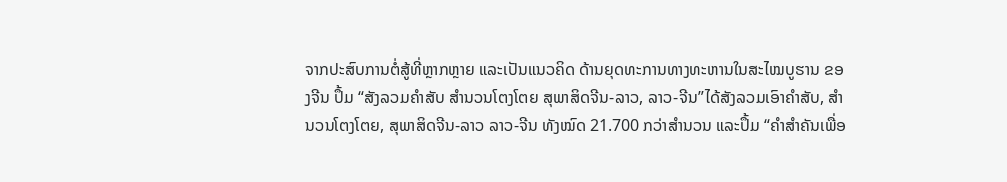ຈາກປະສົບການຕໍ່ສູ້ທີ່ຫຼາກຫຼາຍ ແລະເປັນແນວຄິດ ດ້ານຍຸດທະການທາງທະຫານໃນສະໄໝບູຮານ ຂອງຈີນ ປຶ້ມ “ສັງລວມຄໍາສັບ ສໍານວນໂຕງໂຕຍ ສຸພາສິດຈີນ-ລາວ, ລາວ-ຈີນ”ໄດ້ສັງລວມເອົາຄໍາສັບ, ສໍານວນໂຕງໂຕຍ, ສຸພາສິດຈີນ-ລາວ ລາວ-ຈີນ ທັງໝົດ 21.700 ກວ່າສໍານວນ ແລະປຶ້ມ “ຄໍາສໍາຄັນເພື່ອ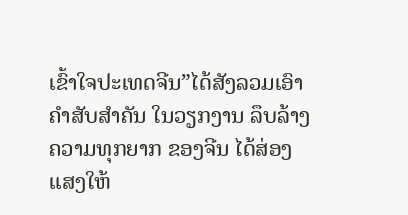ເຂົ້າໃຈປະເທດຈີນ”ໄດ້ສັງລວມເອົາຄໍາສັບສໍາຄັນ ໃນວຽກງານ ລຶບລ້າງຄວາມທຸກຍາກ ຂອງຈີນ ໄດ້ສ່ອງແສງໃຫ້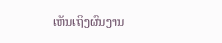ເຫັນເຖິງຜົນງານ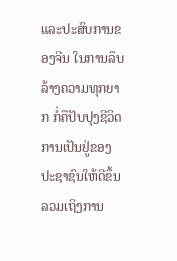ແລະປະສົບການຂອງຈີນ ໃນການລຶບລ້າງຄວາມທຸກຍາກ ກໍ່ຄືປັບປຸງຊີວິດການເປັນຢູ່ຂອງປະຊາຊົນໃຫ້ດີຂຶ້ນ ລວມເຖິງການ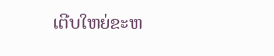ເຕີບໃຫຍ່ຂະຫ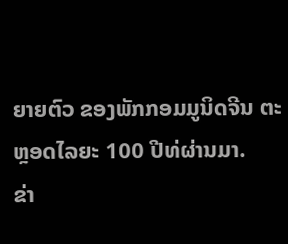ຍາຍຕົວ ຂອງພັກກອມມູນິດຈີນ ຕະຫຼອດໄລຍະ 100 ປີທ່ຜ່ານມາ.
ຂ່າ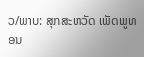ວ/ພາບ: ສຸກສະຫວັດ ເພັດພູທອນ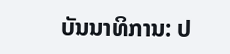ບັນນາທິການ: ປ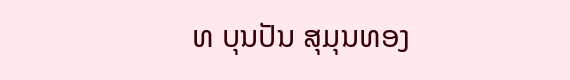ທ ບຸນປັນ ສຸມຸນທອງ